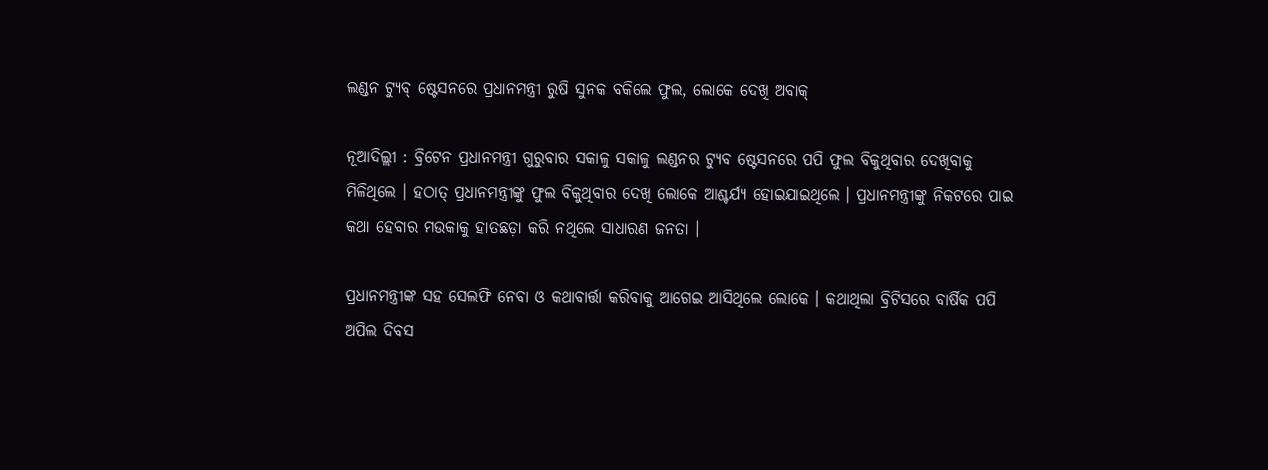ଲଣ୍ଡନ ଟ୍ୟୁବ୍‌ ଷ୍ଟେସନରେ ପ୍ରଧାନମନ୍ତ୍ରୀ ରୁଷି ସୁନକ ବକିଲେ ଫୁଲ, ଲୋକେ ଦେଖି ଅବାକ୍‌

ନୂଆଦିଲ୍ଲୀ : ବ୍ରିଟେନ ପ୍ରଧାନମନ୍ତ୍ରୀ ଗୁରୁବାର ସକାଳୁ ସକାଳୁ ଲଣ୍ଡନର ଟ୍ୟୁବ ଷ୍ଟେସନରେ ପପି ଫୁଲ ବିକୁଥିବାର ଦେଖିବାକୁ ମିଳିଥିଲେ । ହଠାତ୍‌ ପ୍ରଧାନମନ୍ତ୍ରୀଙ୍କୁ ଫୁଲ ବିକୁଥିବାର ଦେଖି ଲୋକେ ଆଶ୍ଚର୍ଯ୍ୟ ହୋଇଯାଇଥିଲେ । ପ୍ରଧାନମନ୍ତ୍ରୀଙ୍କୁ ନିକଟରେ ପାଇ କଥା ହେବାର ମଉକାକୁ ହାତଛଡ଼ା କରି ନଥିଲେ ସାଧାରଣ ଜନତା ।

ପ୍ରଧାନମନ୍ତ୍ରୀଙ୍କ ସହ ସେଲଫି ନେବା ଓ କଥାବାର୍ତ୍ତା କରିବାକୁ ଆଗେଇ ଆସିଥିଲେ ଲୋକେ । କଥାଥିଲା ବ୍ରିଟିସରେ ବାର୍ଷିକ ପପି ଅପିଲ ଦିବସ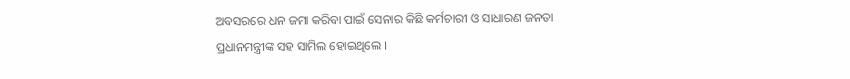ଅବସରରେ ଧନ ଜମା କରିବା ପାଇଁ ସେନାର କିଛି କର୍ମଚାରୀ ଓ ସାଧାରଣ ଜନତା ପ୍ରଧାନମନ୍ତ୍ରୀଙ୍କ ସହ ସାମିଲ ହୋଇଥିଲେ ।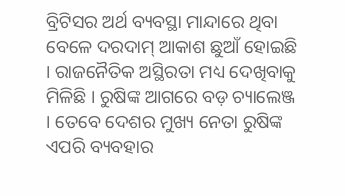ବ୍ରିଟିସର ଅର୍ଥ ବ୍ୟବସ୍ଥା ମାନ୍ଦାରେ ଥିବା ବେଳେ ଦରଦାମ୍‌ ଆକାଶ ଛୁଆଁ ହୋଇଛି । ରାଜନୈତିକ ଅସ୍ଥିରତା ମଧ୍ୟ ଦେଖିବାକୁ ମିଳିଛି । ରୁଷିଙ୍କ ଆଗରେ ବଡ଼ ଚ୍ୟାଲେଞ୍ଜ । ତେବେ ଦେଶର ମୁଖ୍ୟ ନେତା ରୁଷିଙ୍କ ଏପରି ବ୍ୟବହାର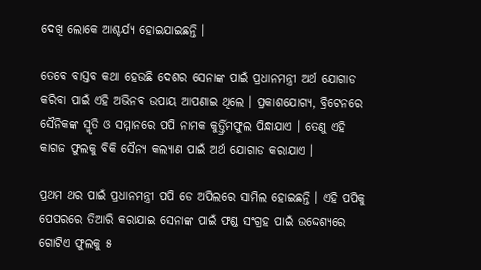ଦେଖି ଲୋକେ ଆଶ୍ଚର୍ଯ୍ୟ ହୋଇଯାଇଛନ୍ତି ।

ତେବେ ବାସ୍ତବ କଥା ହେଉଛି ଦେଶର ସେନାଙ୍କ ପାଇଁ ପ୍ରଧାନମନ୍ତ୍ରୀ ଅର୍ଥ ଯୋଗାଡ କରିବା ପାଇଁ ଏହି ଅଭିନବ ଉପାୟ ଆପଣାଇ ଥିଲେ । ପ୍ରକାଶଯୋଗ୍ୟ, ବ୍ରିଟେନରେ ସୈନିକଙ୍କ ସ୍ମୃତି ଓ ସମ୍ମାନରେ ପପି ନାମକ କୁର୍ତ୍ତ୍ରିମଫୁଲ ପିନ୍ଧାଯାଏ । ତେଣୁ ଏହି କାଗଜ ଫୁଲକୁ ବିକି ସୈନ୍ୟ କଲ୍ୟାଣ ପାଇଁ ଅର୍ଥ ଯୋଗାଡ କରାଯାଏ ।

ପ୍ରଥମ ଥର ପାଇଁ ପ୍ରଧାନମନ୍ତ୍ରୀ ପପି ଡେ ଅପିଲରେ ସାମିଲ ହୋଇଛନ୍ତି । ଏହି ପପିକୁ ପେପରରେ ତିଆରି କରାଯାଇ ସେନାଙ୍କ ପାଇଁ ଫଣ୍ଡ ସଂଗ୍ରହ ପାଇଁ ଉଦ୍ଦେଶ୍ୟରେ ଗୋଟିଏ ଫୁଲକୁ ୫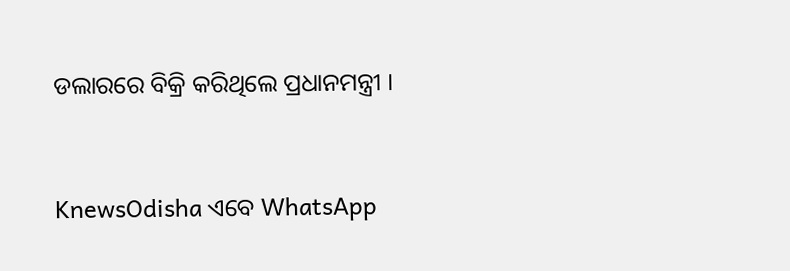ଡଲାରରେ ବିକ୍ରି କରିଥିଲେ ପ୍ରଧାନମନ୍ତ୍ରୀ ।


KnewsOdisha ଏବେ WhatsApp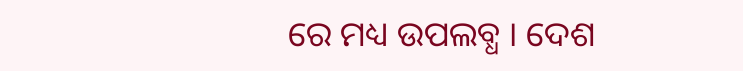ରେ ମଧ୍ୟ ଉପଲବ୍ଧ । ଦେଶ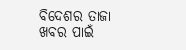ବିଦେଶର ତାଜା ଖବର ପାଇଁ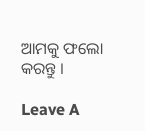ଆମକୁ ଫଲୋ କରନ୍ତୁ ।

Leave A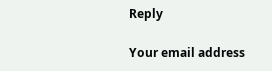Reply

Your email address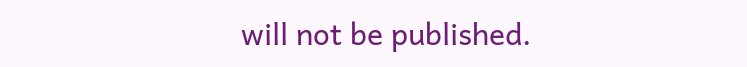will not be published.